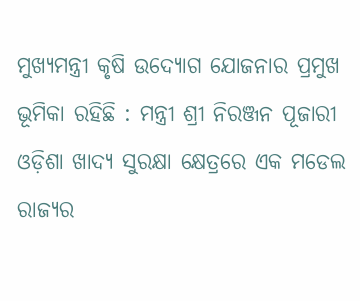ମୁଖ୍ୟମନ୍ତ୍ରୀ କୃଷି ଉଦ୍ୟୋଗ ଯୋଜନାର ପ୍ରମୁଖ ଭୂମିକା ରହିଛି : ମନ୍ତ୍ରୀ ଶ୍ରୀ ନିରଞ୍ଜନ ପୂଜାରୀ
ଓଡ଼ିଶା ଖାଦ୍ୟ ସୁରକ୍ଷା କ୍ଷେତ୍ରରେ ଏକ ମଡେଲ ରାଜ୍ୟର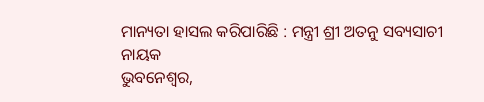ମାନ୍ୟତା ହାସଲ କରିପାରିଛି : ମନ୍ତ୍ରୀ ଶ୍ରୀ ଅତନୁ ସବ୍ୟସାଚୀ ନାୟକ
ଭୁବନେଶ୍ୱର,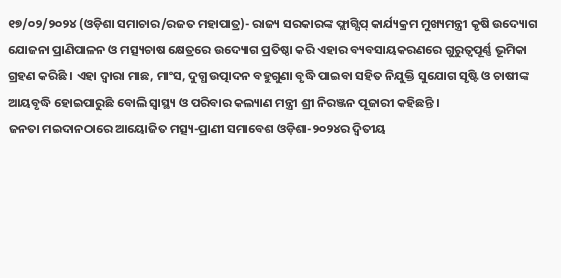୧୭/୦୨/୨୦୨୪ (ଓଡ଼ିଶା ସମାଚାର/ରଜତ ମହାପାତ୍ର)- ରାଜ୍ୟ ସରକାରଙ୍କ ଫ୍ଲାଗ୍ସିପ୍ କାର୍ଯ୍ୟକ୍ରମ ମୁଖ୍ୟମନ୍ତ୍ରୀ କୃଷି ଉଦ୍ୟୋଗ ଯୋଜନା ପ୍ରାଣିପାଳନ ଓ ମତ୍ସ୍ୟଚାଷ କ୍ଷେତ୍ରରେ ଉଦ୍ୟୋଗ ପ୍ରତିଷ୍ଠା କରି ଏହାର ବ୍ୟବସାୟକରଣରେ ଗୁରୁତ୍ୱପୂର୍ଣ୍ଣ ଭୂମିକା ଗ୍ରହଣ କରିଛି । ଏହା ଦ୍ୱାରା ମାଛ, ମାଂସ, ଦୁଗ୍ଧ ଉତ୍ପାଦନ ବହୁଗୁଣା ବୃଦ୍ଧି ପାଇବା ସହିତ ନିଯୁକ୍ତି ସୁଯୋଗ ସୃଷ୍ଟି ଓ ଚାଷୀଙ୍କ ଆୟବୃଦ୍ଧି ହୋଇପାରୁଛି ବୋଲି ସ୍ୱାସ୍ଥ୍ୟ ଓ ପରିବାର କଲ୍ୟାଣ ମନ୍ତ୍ରୀ ଶ୍ରୀ ନିରଞ୍ଜନ ପୂଜାରୀ କହିଛନ୍ତି ।
ଜନତା ମଇଦାନଠାରେ ଆୟୋଜିତ ମତ୍ସ୍ୟ-ପ୍ରାଣୀ ସମାବେଶ ଓଡ଼ିଶା-୨୦୨୪ର ଦ୍ୱିତୀୟ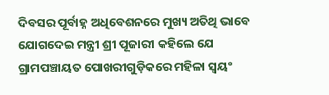ଦିବସର ପୂର୍ବାହ୍ନ ଅଧିବେଶନରେ ମୁଖ୍ୟ ଅତିଥି ଭାବେ ଯୋଗଦେଇ ମନ୍ତ୍ରୀ ଶ୍ରୀ ପୂଜାରୀ କହିଲେ ଯେ ଗ୍ରାମପଞ୍ଚାୟତ ପୋଖରୀଗୁଡ଼ିକରେ ମହିଳା ସ୍ୱୟଂ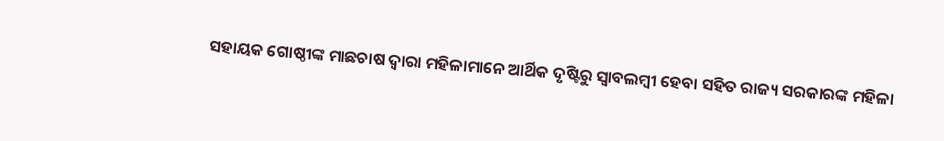ସହାୟକ ଗୋଷ୍ଠୀଙ୍କ ମାଛଚାଷ ଦ୍ୱାରା ମହିଳାମାନେ ଆର୍ଥିକ ଦୃଷ୍ଟିରୁ ସ୍ୱାବଲମ୍ବୀ ହେବା ସହିତ ରାଜ୍ୟ ସରକାରଙ୍କ ମହିଳା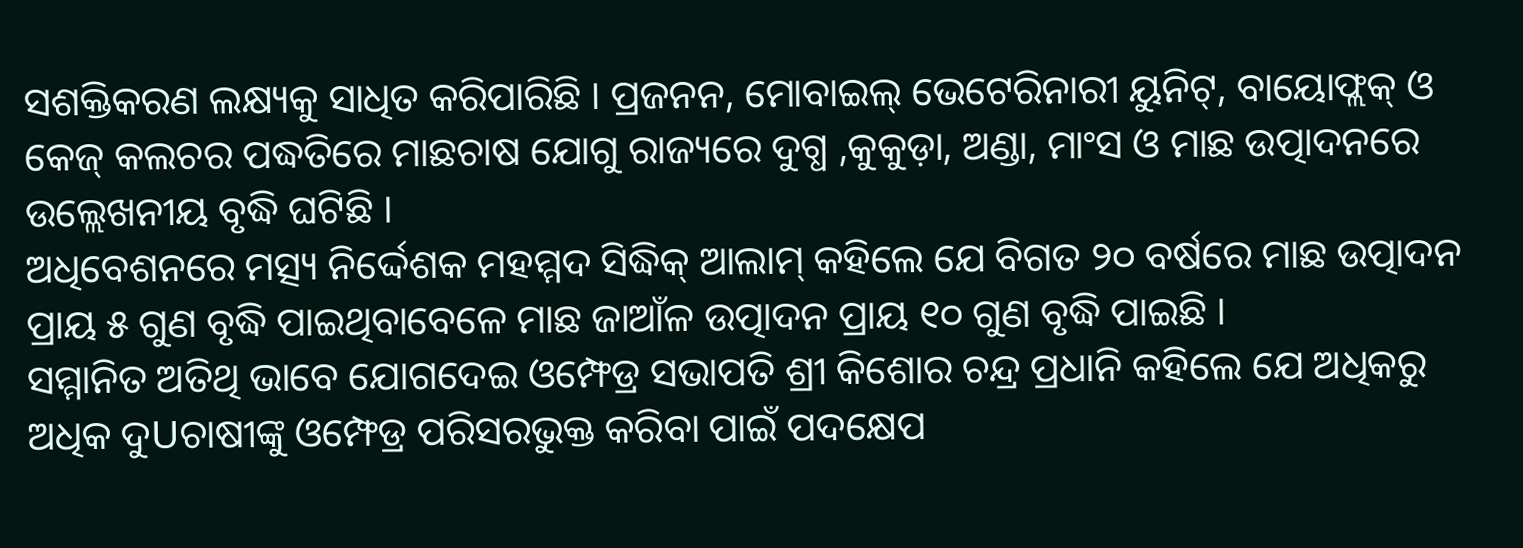ସଶକ୍ତିକରଣ ଲକ୍ଷ୍ୟକୁ ସାଧିତ କରିପାରିଛି । ପ୍ରଜନନ, ମୋବାଇଲ୍ ଭେଟେରିନାରୀ ୟୁନିଟ୍, ବାୟୋଫ୍ଲକ୍ ଓ କେଜ୍ କଲଚର ପଦ୍ଧତିରେ ମାଛଚାଷ ଯୋଗୁ ରାଜ୍ୟରେ ଦୁଗ୍ଧ ,କୁକୁଡ଼ା, ଅଣ୍ଡା, ମାଂସ ଓ ମାଛ ଉତ୍ପାଦନରେ ଉଲ୍ଲେଖନୀୟ ବୃଦ୍ଧି ଘଟିଛି ।
ଅଧିବେଶନରେ ମତ୍ସ୍ୟ ନିର୍ଦ୍ଦେଶକ ମହମ୍ମଦ ସିଦ୍ଧିକ୍ ଆଲାମ୍ କହିଲେ ଯେ ବିଗତ ୨୦ ବର୍ଷରେ ମାଛ ଉତ୍ପାଦନ ପ୍ରାୟ ୫ ଗୁଣ ବୃଦ୍ଧି ପାଇଥିବାବେଳେ ମାଛ ଜାଆଁଳ ଉତ୍ପାଦନ ପ୍ରାୟ ୧୦ ଗୁଣ ବୃଦ୍ଧି ପାଇଛି ।
ସମ୍ମାନିତ ଅତିଥି ଭାବେ ଯୋଗଦେଇ ଓମ୍ଫେଡ୍ର ସଭାପତି ଶ୍ରୀ କିଶୋର ଚନ୍ଦ୍ର ପ୍ରଧାନି କହିଲେ ଯେ ଅଧିକରୁ ଅଧିକ ଦୁUଚାଷୀଙ୍କୁ ଓମ୍ଫେଡ୍ର ପରିସରଭୁକ୍ତ କରିବା ପାଇଁ ପଦକ୍ଷେପ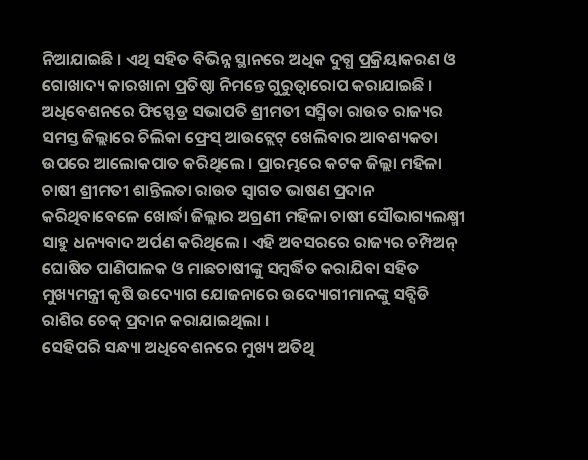ନିଆଯାଇଛି । ଏଥି ସହିତ ବିଭିନ୍ନ ସ୍ଥାନରେ ଅଧିକ ଦୁଗ୍ଧ ପ୍ରକ୍ରିୟାକରଣ ଓ ଗୋଖାଦ୍ୟ କାରଖାନା ପ୍ରତିଷ୍ଠା ନିମନ୍ତେ ଗୁରୁତ୍ୱାରୋପ କରାଯାଇଛି ।
ଅଧିବେଶନରେ ଫିସ୍ଫେଡ୍ର ସଭାପତି ଶ୍ରୀମତୀ ସସ୍ମିତା ରାଉତ ରାଜ୍ୟର ସମସ୍ତ ଜିଲ୍ଲାରେ ଚିଲିକା ଫ୍ରେସ୍ ଆଉଟ୍ଲେଟ୍ ଖେଲିବାର ଆବଶ୍ୟକତା ଉପରେ ଆଲୋକପାତ କରିଥିଲେ । ପ୍ରାରମ୍ଭରେ କଟକ ଜିଲ୍ଲା ମହିଳା ଚାଷୀ ଶ୍ରୀମତୀ ଶାନ୍ତିଲତା ରାଉତ ସ୍ୱାଗତ ଭାଷଣ ପ୍ରଦାନ କରିଥିବାବେଳେ ଖୋର୍ଦ୍ଧା ଜିଲ୍ଲାର ଅଗ୍ରଣୀ ମହିଳା ଚାଷୀ ସୌଭାଗ୍ୟଲକ୍ଷ୍ମୀ ସାହୁ ଧନ୍ୟବାଦ ଅର୍ପଣ କରିଥିଲେ । ଏହି ଅବସରରେ ରାଜ୍ୟର ଚମ୍ପିଅନ୍ ଘୋଷିତ ପାଣିପାଳକ ଓ ମାଛଚାଷୀଙ୍କୁ ସମ୍ବର୍ଦ୍ଧିତ କରାଯିବା ସହିତ ମୁଖ୍ୟମନ୍ତ୍ରୀ କୃଷି ଉଦ୍ୟୋଗ ଯୋଜନାରେ ଉଦ୍ୟୋଗୀମାନଙ୍କୁ ସବ୍ସିଡି ରାଶିର ଚେକ୍ ପ୍ରଦାନ କରାଯାଇଥିଲା ।
ସେହିପରି ସନ୍ଧ୍ୟା ଅଧିବେଶନରେ ମୁଖ୍ୟ ଅତିଥି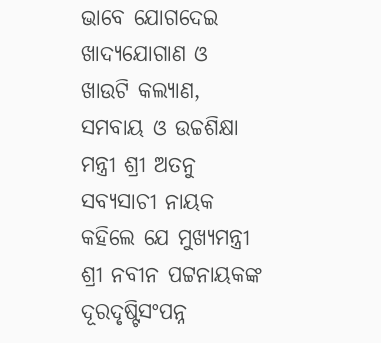ଭାବେ ଯୋଗଦେଇ ଖାଦ୍ୟଯୋଗାଣ ଓ ଖାଉଟି କଲ୍ୟାଣ, ସମବାୟ ଓ ଉଚ୍ଚଶିକ୍ଷା ମନ୍ତ୍ରୀ ଶ୍ରୀ ଅତନୁ ସବ୍ୟସାଚୀ ନାୟକ କହିଲେ ଯେ ମୁଖ୍ୟମନ୍ତ୍ରୀ ଶ୍ରୀ ନବୀନ ପଟ୍ଟନାୟକଙ୍କ ଦୂରଦୃଷ୍ଟିସଂପନ୍ନ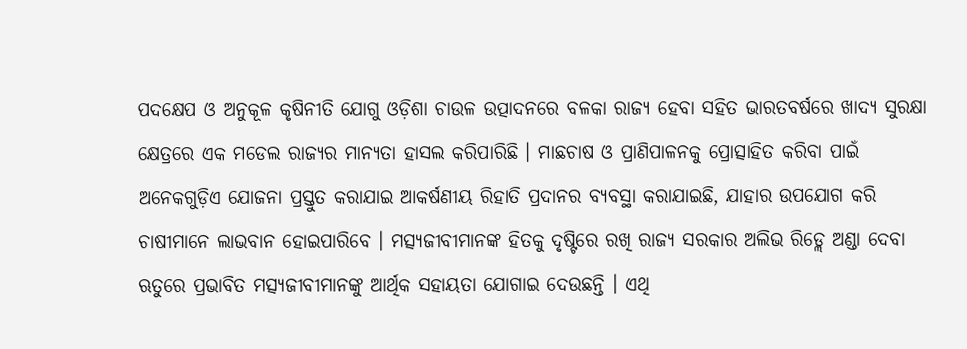ପଦକ୍ଷେପ ଓ ଅନୁକୂଳ କୃଷିନୀତି ଯୋଗୁ ଓଡ଼ିଶା ଚାଉଳ ଉତ୍ପାଦନରେ ବଳକା ରାଜ୍ୟ ହେବା ସହିତ ଭାରତବର୍ଷରେ ଖାଦ୍ୟ ସୁରକ୍ଷା କ୍ଷେତ୍ରରେ ଏକ ମଡେଲ ରାଜ୍ୟର ମାନ୍ୟତା ହାସଲ କରିପାରିଛି । ମାଛଚାଷ ଓ ପ୍ରାଣିପାଳନକୁ ପ୍ରୋତ୍ସାହିତ କରିବା ପାଇଁ ଅନେକଗୁଡ଼ିଏ ଯୋଜନା ପ୍ରସ୍ତୁତ କରାଯାଇ ଆକର୍ଷଣୀୟ ରିହାତି ପ୍ରଦାନର ବ୍ୟବସ୍ଥା କରାଯାଇଛି, ଯାହାର ଉପଯୋଗ କରି ଚାଷୀମାନେ ଲାଭବାନ ହୋଇପାରିବେ । ମତ୍ସ୍ୟଜୀବୀମାନଙ୍କ ହିତକୁ ଦୃଷ୍ଟିରେ ରଖି ରାଜ୍ୟ ସରକାର ଅଲିଭ ରିଡ୍ଲେ ଅଣ୍ଡା ଦେବା ଋତୁରେ ପ୍ରଭାବିତ ମତ୍ସ୍ୟଜୀବୀମାନଙ୍କୁ ଆର୍ଥିକ ସହାୟତା ଯୋଗାଇ ଦେଉଛନ୍ତି । ଏଥି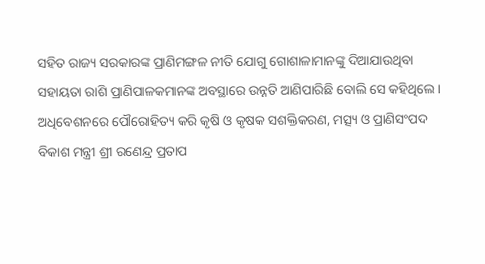ସହିତ ରାଜ୍ୟ ସରକାରଙ୍କ ପ୍ରାଣିମଙ୍ଗଳ ନୀତି ଯୋଗୁ ଗୋଶାଳାମାନଙ୍କୁ ଦିଆଯାଉଥିବା ସହାୟତା ରାଶି ପ୍ରାଣିପାଳକମାନଙ୍କ ଅବସ୍ଥାରେ ଉନ୍ନତି ଆଣିପାରିଛି ବୋଲି ସେ କହିଥିଲେ ।
ଅଧିବେଶନରେ ପୌରୋହିତ୍ୟ କରି କୃଷି ଓ କୃଷକ ସଶକ୍ତିକରଣ, ମତ୍ସ୍ୟ ଓ ପ୍ରାଣିସଂପଦ ବିକାଶ ମନ୍ତ୍ରୀ ଶ୍ରୀ ରଣେନ୍ଦ୍ର ପ୍ରତାପ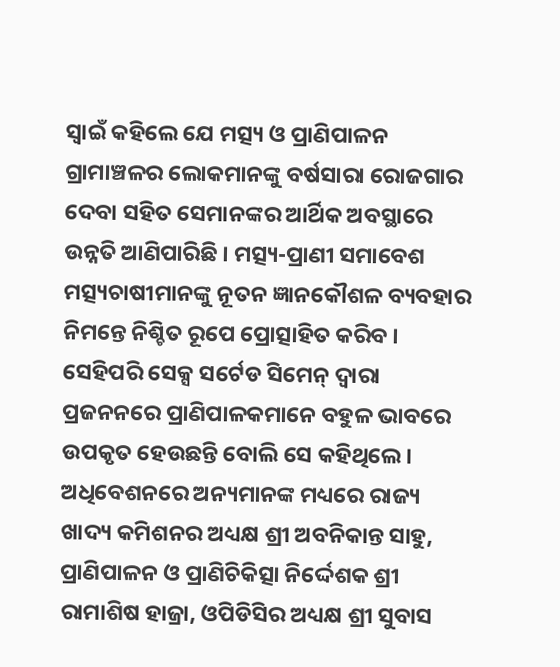ସ୍ୱାଇଁ କହିଲେ ଯେ ମତ୍ସ୍ୟ ଓ ପ୍ରାଣିପାଳନ ଗ୍ରାମାଞ୍ଚଳର ଲୋକମାନଙ୍କୁ ବର୍ଷସାରା ରୋଜଗାର ଦେବା ସହିତ ସେମାନଙ୍କର ଆର୍ଥିକ ଅବସ୍ଥାରେ ଉନ୍ନତି ଆଣିପାରିଛି । ମତ୍ସ୍ୟ-ପ୍ରାଣୀ ସମାବେଶ ମତ୍ସ୍ୟଚାଷୀମାନଙ୍କୁ ନୂତନ ଜ୍ଞାନକୌଶଳ ବ୍ୟବହାର ନିମନ୍ତେ ନିଶ୍ଚିତ ରୂପେ ପ୍ରୋତ୍ସାହିତ କରିବ । ସେହିପରି ସେକ୍ସ ସର୍ଟେଡ ସିମେନ୍ ଦ୍ୱାରା ପ୍ରଜନନରେ ପ୍ରାଣିପାଳକମାନେ ବହୁଳ ଭାବରେ ଉପକୃତ ହେଉଛନ୍ତି ବୋଲି ସେ କହିଥିଲେ ।
ଅଧିବେଶନରେ ଅନ୍ୟମାନଙ୍କ ମଧ୍ୟରେ ରାଜ୍ୟ ଖାଦ୍ୟ କମିଶନର ଅଧ୍ୟକ୍ଷ ଶ୍ରୀ ଅବନିକାନ୍ତ ସାହୁ, ପ୍ରାଣିପାଳନ ଓ ପ୍ରାଣିଚିକିତ୍ସା ନିର୍ଦ୍ଦେଶକ ଶ୍ରୀ ରାମାଶିଷ ହାଜ୍ରା, ଓପିଡିସିର ଅଧ୍ୟକ୍ଷ ଶ୍ରୀ ସୁବାସ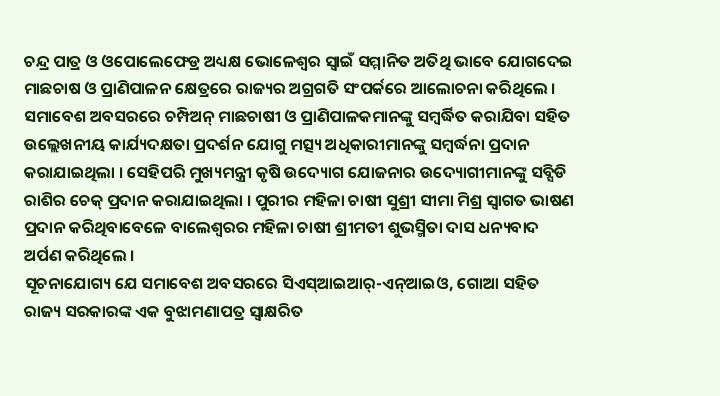ଚନ୍ଦ୍ର ପାତ୍ର ଓ ଓପୋଲେଫେଡ୍ର ଅଧ୍ୟକ୍ଷ ଭୋଳେଶ୍ୱର ସ୍ୱାଇଁ ସମ୍ମାନିତ ଅତିଥି ଭାବେ ଯୋଗଦେଇ ମାଛଚାଷ ଓ ପ୍ରାଣିପାଳନ କ୍ଷେତ୍ରରେ ରାଜ୍ୟର ଅଗ୍ରଗତି ସଂପର୍କରେ ଆଲୋଚନା କରିଥିଲେ ।
ସମାବେଶ ଅବସରରେ ଚମ୍ପିଅନ୍ ମାଛଚାଷୀ ଓ ପ୍ରାଣିପାଳକମାନଙ୍କୁ ସମ୍ବର୍ଦ୍ଧିତ କରାଯିବା ସହିତ ଉଲ୍ଲେଖନୀୟ କାର୍ଯ୍ୟଦକ୍ଷତା ପ୍ରଦର୍ଶନ ଯୋଗୁ ମତ୍ସ୍ୟ ଅଧିକାରୀମାନଙ୍କୁ ସମ୍ବର୍ଦ୍ଧନା ପ୍ରଦାନ କରାଯାଇଥିଲା । ସେହିପରି ମୁଖ୍ୟମନ୍ତ୍ରୀ କୃଷି ଉଦ୍ୟୋଗ ଯୋଜନାର ଉଦ୍ୟୋଗୀମାନଙ୍କୁ ସବ୍ସିଡି ରାଶିର ଚେକ୍ ପ୍ରଦାନ କରାଯାଇଥିଲା । ପୁରୀର ମହିଳା ଚାଷୀ ସୁଶ୍ରୀ ସୀମା ମିଶ୍ର ସ୍ୱାଗତ ଭାଷଣ ପ୍ରଦାନ କରିଥିବାବେଳେ ବାଲେଶ୍ୱରର ମହିଳା ଚାଷୀ ଶ୍ରୀମତୀ ଶୁଭସ୍ମିତା ଦାସ ଧନ୍ୟବାଦ ଅର୍ପଣ କରିଥିଲେ ।
ସୂଚନାଯୋଗ୍ୟ ଯେ ସମାବେଶ ଅବସରରେ ସିଏସ୍ଆଇଆର୍-ଏନ୍ଆଇଓ, ଗୋଆ ସହିତ ରାଜ୍ୟ ସରକାରଙ୍କ ଏକ ବୁଝାମଣାପତ୍ର ସ୍ୱାକ୍ଷରିତ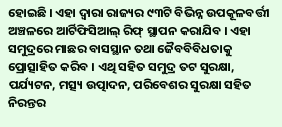ହୋଇଛି । ଏହା ଦ୍ୱାରା ରାଜ୍ୟର ୯୩ଟି ବିଭିନ୍ନ ଉପକୂଳବର୍ତ୍ତୀ ଅଞ୍ଚଳରେ ଆର୍ଟିଫିସିଆଲ୍ ରିଫ୍ ସ୍ଥାପନ କରାଯିବ । ଏହା ସମୁଦ୍ରରେ ମାଛର ବାସସ୍ଥାନ ତଥା ଜୈବବିବିଧତାକୁ ପ୍ରୋତ୍ସାହିତ କରିବ । ଏଥି ସହିତ ସମୁଦ୍ର ତଟ ସୁରକ୍ଷା, ପର୍ଯ୍ୟଟନ, ମତ୍ସ୍ୟ ଉତ୍ପାଦନ, ପରିବେଶର ସୁରକ୍ଷା ସହିତ ନିରନ୍ତର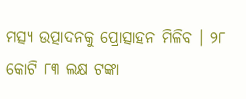ମତ୍ସ୍ୟ ଉତ୍ପାଦନକୁ ପ୍ରୋତ୍ସାହନ ମିଳିବ । ୨୮ କୋଟି ୮୩ ଲକ୍ଷ ଟଙ୍କା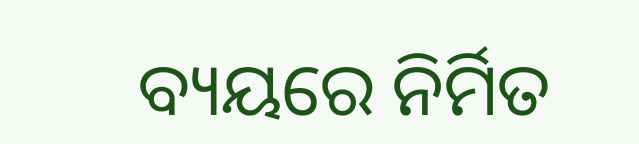ବ୍ୟୟରେ ନିର୍ମିତ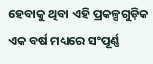ହେବାକୁ ଥିବା ଏହି ପ୍ରକଳ୍ପଗୁଡ଼ିକ ଏକ ବର୍ଷ ମଧ୍ୟରେ ସଂପୂର୍ଣ୍ଣ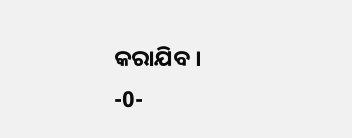କରାଯିବ ।
-0-